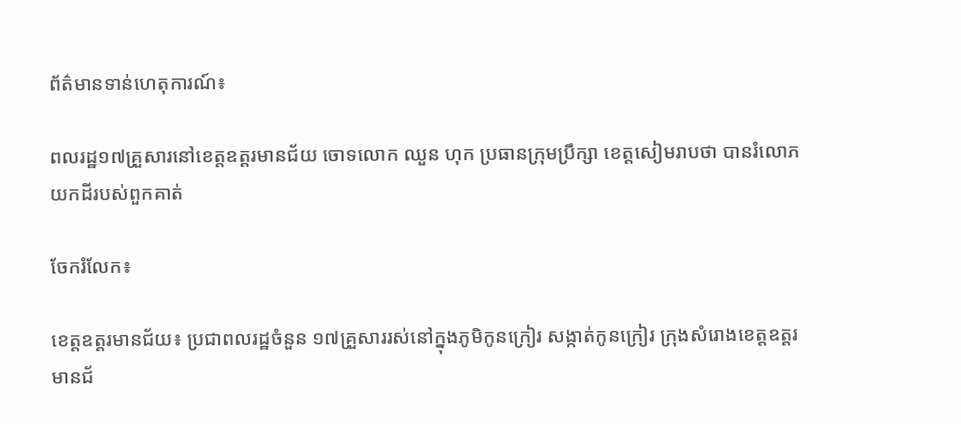ព័ត៌មានទាន់ហេតុការណ៍៖

ពលរដ្ឋ១៧គ្រួសារនៅខេត្តឧត្ដរមានជ័យ ចោទលោក ឈួន ហុក ប្រធានក្រុមប្រឹក្សា ខេត្តសៀមរាបថា បានរំលោភយកដីរបស់ពួកគាត់

ចែករំលែក៖

ខេត្តឧត្ដរមានជ័យ៖ ប្រជាពលរដ្ឋចំនួន ១៧គ្រួសាររស់នៅក្នុងភូមិកូនក្រៀរ សង្កាត់កូនក្រៀរ ក្រុងសំរោងខេត្តឧត្ដរមានជ័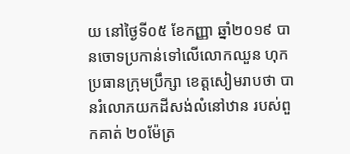យ នៅថ្ងៃទី០៥ ខែកញ្ញា ឆ្នាំ២០១៩ បានចោទប្រកាន់ទៅលើលោកឈួន ហុក ប្រធានក្រុមប្រឹក្សា ខេត្តសៀមរាបថា បានរំលោភយកដីសង់លំនៅឋាន របស់ពួកគាត់ ២០ម៉ែត្រ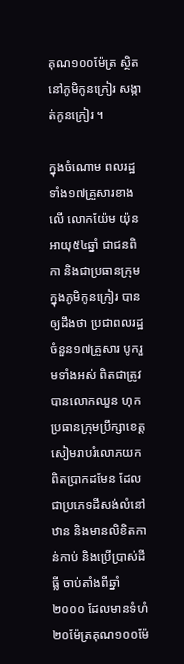គុណ១០០ម៉ែត្រ ស្ថិតនៅភូមិកូនក្រៀរ សង្កាត់កូនក្រៀរ ។

ក្នុងចំណោម ពលរដ្ឋទាំង១៧គ្រួសារខាងលើ លោកយ៉ែម យ៉ុន អាយុ៥៤ឆ្នាំ ជាជនពិកា និងជាប្រធានក្រុម ក្នុងភូមិកូនក្រៀរ បានឲ្យដឹងថា ប្រជាពលរដ្ឋចំនួន១៧គ្រួសារ បូករួមទាំងអស់ ពិតជាត្រូវបានលោកឈួន ហុក ប្រធានក្រុមប្រឹក្សាខេត្តសៀមរាបរំលោភយកពិតប្រាកដមែន ដែលជាប្រភេទដីសង់លំនៅឋាន និងមានលិខិតកាន់កាប់ និងប្រើប្រាស់ដីធ្លី ចាប់តាំងពីឆ្នាំ២០០០ ដែលមានទំហំ២០ម៉ែត្រគុណ១០០ម៉ែ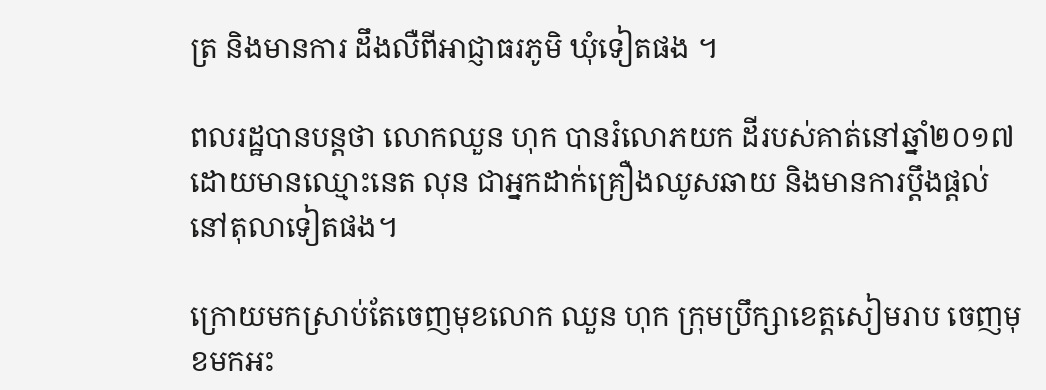ត្រ និងមានការ ដឹងលឺពីអាជ្ញាធរភូមិ ឃុំទៀតផង ។

ពលរដ្ឋបានបន្ដថា លោកឈួន ហុក បានរំលោភយក ដីរបស់គាត់នៅឆ្នាំ២០១៧ ដោយមានឈ្មោះនេត លុន ជាអ្នកដាក់គ្រឿងឈូសឆាយ និងមានការប្ដឹងផ្ដល់នៅតុលាទៀតផង។

ក្រោយមកស្រាប់តែចេញមុខលោក ឈួន ហុក ក្រុមប្រឹក្សាខេត្តសៀមរាប ចេញមុខមកអះ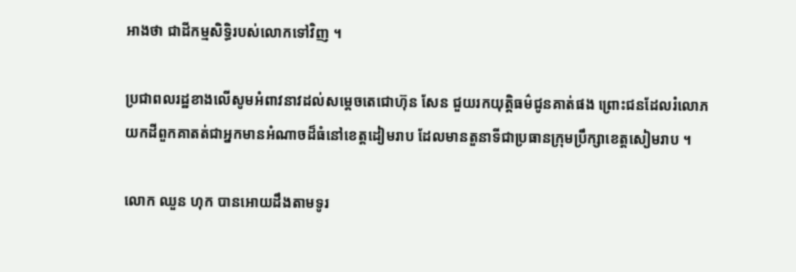អាងថា ជាដីកម្មសិទ្ធិរបស់លោកទៅវិញ ។

ប្រជាពលរដ្ឋខាងលើសូមអំពាវនាវដល់សម្ដេចតេជោហ៊ុន សែន ជួយរកយុត្តិធម៌ជូនគាត់ផង ព្រោះជនដែលរំលោភយកដីពួកគាតត់ជាអ្នកមានអំណាចដ៏ធំនៅខេត្តដៀមរាប ដែលមានតួនាទីជាប្រធានក្រុមប្រឹក្សាខេត្តសៀមរាប ។

លោក ឈួន ហុក បានអោយដឹងតាមទូរ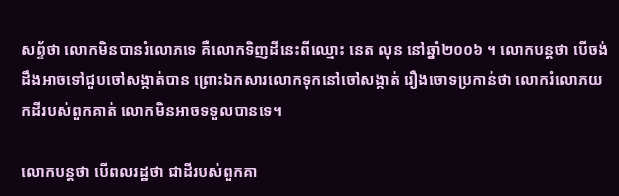សព្ទ័ថា លោកមិនបានរំលោភទេ គឺលោកទិញដីនេះពីឈ្មោះ នេត លុន នៅឆ្នាំ២០០៦ ។ លោកបន្តថា បើចង់ដឹងអាចទៅជួបចៅសង្កាត់បាន ព្រោះឯកសារលោកទុកនៅចៅសង្កាត់ រឿងចោទប្រកាន់ថា លោករំលោភយកដីរបស់ពួកគាត់ លោកមិនអាចទទួលបានទេ។

លោកបន្តថា បើពលរដ្ឋថា ជាដីរបស់ពួកគា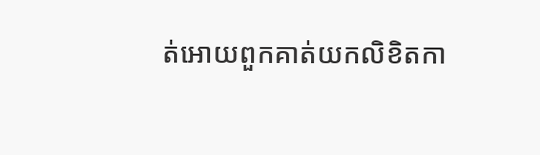ត់អោយពួកគាត់យកលិខិតកា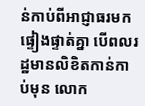ន់កាប់ពីអាជ្ញាធរមកផ្ទៀងផ្ទាត់គ្នា បើពលរដ្ឋមានលិខិតកាន់កាប់មុន លោក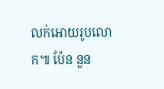លក់អោយរូបលោក៕ ប៉ែន នួន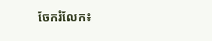ចែករំលែក៖